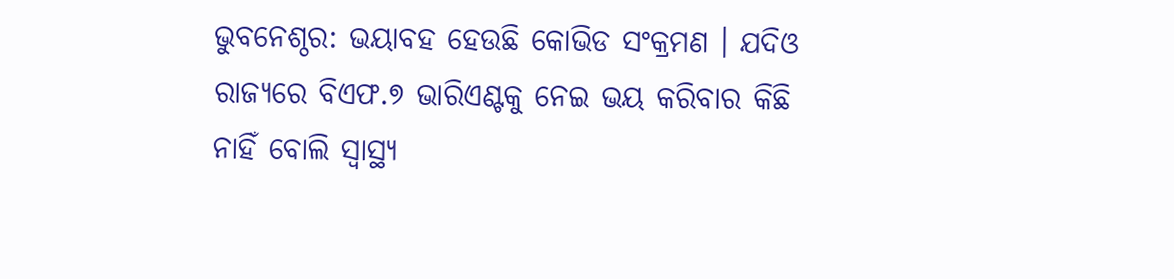ଭୁବନେଶ୍ଠର: ଭୟାବହ ହେଉଛି କୋଭିଡ ସଂକ୍ରମଣ । ଯଦିଓ ରାଜ୍ୟରେ ବିଏଫ.୭ ଭାରିଏଣ୍ଟକୁ ନେଇ ଭୟ କରିବାର କିଛି ନାହିଁ ବୋଲି ସ୍ୱାସ୍ଥ୍ୟ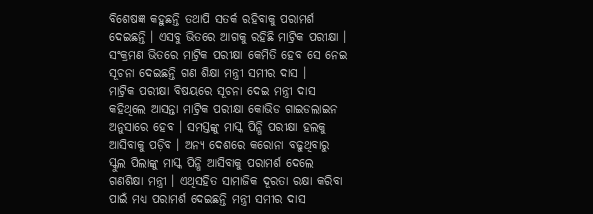ବିଶେଷଜ୍ଞ କହୁଛନ୍ତି ତଥାପି ସତର୍କ ରହିବାକୁ ପରାମର୍ଶ ଦେଇଛନ୍ତି । ଏସବୁ ଭିତରେ ଆଗକୁ ରହିଛି ମାଟ୍ରିକ ପରୀକ୍ଷା । ସଂକ୍ରମଣ ଭିତରେ ମାଟ୍ରିକ ପରୀକ୍ଷା କେମିତି ହେବ ସେ ନେଇ ସୂଚନା ଦେଇଛନ୍ତି ଗଣ ଶିକ୍ଷା ମନ୍ତ୍ରୀ ସମୀର ଦାସ ।
ମାଟ୍ରିକ ପରୀକ୍ଷା ବିଷୟରେ ସୂଚନା ଦେଇ ମନ୍ତ୍ରୀ ଦାସ କହିଥିଲେ ଆସନ୍ତା ମାଟ୍ରିକ ପରୀକ୍ଷା କୋଭିଡ ଗାଇଡଲାଇନ ଅନୁସାରେ ହେବ । ସମସ୍ତଙ୍କୁ ମାସ୍କ ପିନ୍ଧି ପରୀକ୍ଷା ହଲକୁ ଆସିବାକୁ ପଡ଼ିବ । ଅନ୍ୟ ଦେଶରେ କରୋନା ବଢୁଥିବାରୁ ସ୍କୁଲ ପିଲାଙ୍କୁ ମାସ୍କ ପିନ୍ଧି ଆସିବାକୁ ପରାମର୍ଶ ଦେଲେ ଗଣଶିକ୍ଷା ମନ୍ତ୍ରୀ । ଏଥିସହିତ ସାମାଜିକ ଦୂରତା ରକ୍ଷା କରିବା ପାଇଁ ମଧ୍ୟ ପରାମର୍ଶ ଦେଇଛନ୍ତି ମନ୍ତ୍ରୀ ସମୀର ଦାସ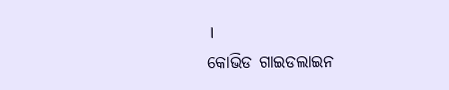।
କୋଭିଡ ଗାଇଡଲାଇନ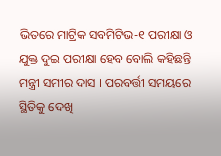ଭିତରେ ମାଟ୍ରିକ ସବମିଟିଭ-୧ ପରୀକ୍ଷା ଓ ଯୁକ୍ତ ଦୁଇ ପରୀକ୍ଷା ହେବ ବୋଲି କହିଛନ୍ତି ମନ୍ତ୍ରୀ ସମୀର ଦାସ । ପରବର୍ତ୍ତୀ ସମୟରେ ସ୍ଥିତିକୁ ଦେଖି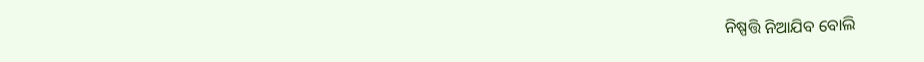ନିଷ୍ପତ୍ତି ନିଆଯିବ ବୋଲି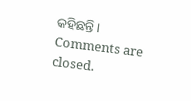କହିଛନ୍ତି ।
Comments are closed.